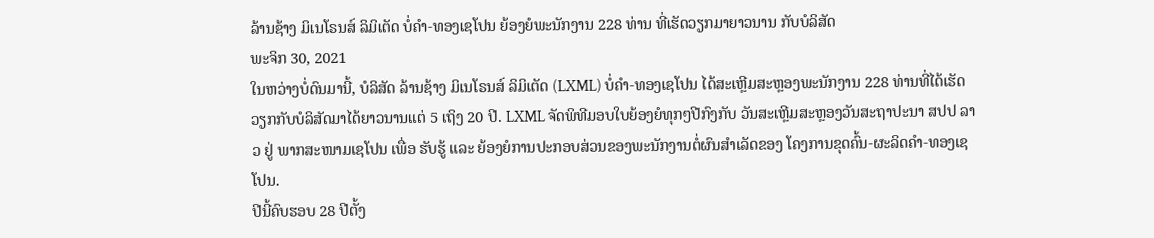ລ້ານຊ້າງ ມິເນໂຣນສ໌ ລິມິເຕັດ ບໍ່ຄຳ-ທອງເຊໂປນ ຍ້ອງຍໍພະນັກງານ 228 ທ່ານ ທີ່ເຮັດວຽກມາຍາວນານ ກັບບໍລິສັດ
ພະຈິກ 30, 2021
ໃນຫວ່າງບໍ່ດົນມານີ້, ບໍລິສັດ ລ້ານຊ້າງ ມິເນໂຣນສ໌ ລິມິເຕັດ (LXML) ບໍ່ຄຳ-ທອງເຊໂປນ ໄດ້ສະເຫຼີມສະຫຼອງພະນັກງານ 228 ທ່ານທີ່ໄດ້ເຮັດວຽກກັບບໍລິສັດມາໄດ້ຍາວນານແຕ່ 5 ເຖິງ 20 ປີ. LXML ຈັດພິທີມອບໃບຍ້ອງຍໍທຸກໆປີກົງກັບ ວັນສະເຫຼີມສະຫຼອງວັນສະຖາປະນາ ສປປ ລາວ ຢູ່ ພາກສະໜາມເຊໂປນ ເພື່ອ ຮັບຮູ້ ແລະ ຍ້ອງຍໍການປະກອບສ່ວນຂອງພະນັກງານຕໍ່ຜົນສຳເລັດຂອງ ໂຄງການຂຸດຄົ້ນ-ຜະລິດຄຳ-ທອງເຊໂປນ.
ປີນີ້ຄົບຮອບ 28 ປີຕັ້ງ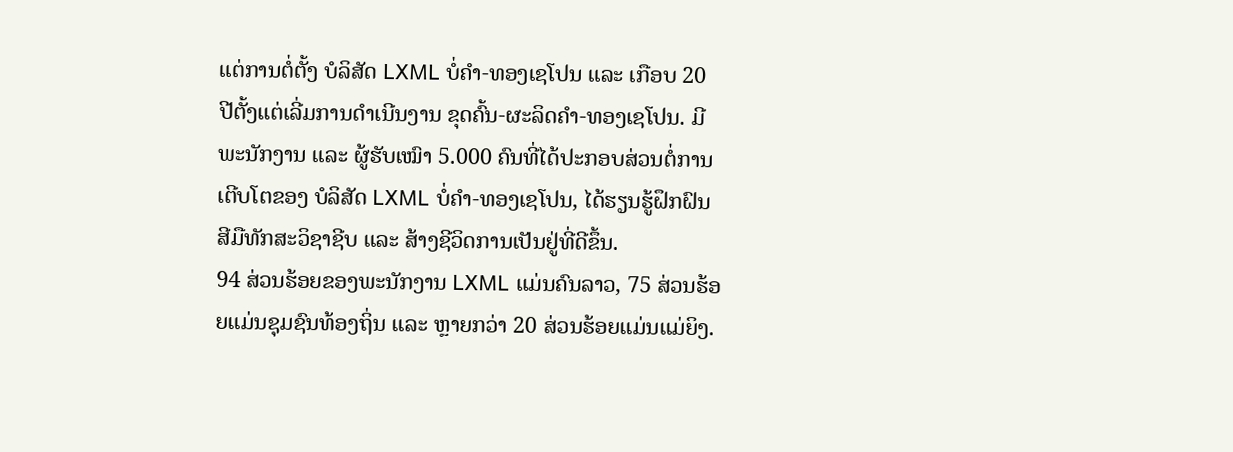ແຕ່ການຕໍ່ຕັ້ງ ບໍລິສັດ LXML ບໍ່ຄຳ-ທອງເຊໂປນ ແລະ ເກືອບ 20 ປີຕັ້ງແຕ່ເລີ່ມການດຳເນີນງານ ຂຸດຄົ້ນ-ຜະລິດຄຳ-ທອງເຊໂປນ. ມີພະນັກງານ ແລະ ຜູ້ຮັບເໝົາ 5.000 ຄົນທີ່ໄດ້ປະກອບສ່ວນຕໍ່ການເຕີບໂຕຂອງ ບໍລິສັດ LXML ບໍ່ຄຳ-ທອງເຊໂປນ, ໄດ້ຮຽນຮູ້ຝຶກຝົນສີມືທັກສະວິຊາຊີບ ແລະ ສ້າງຊີວິດການເປັນຢູ່ທີ່ດີຂຶ້ນ.
94 ສ່ວນຮ້ອຍຂອງພະນັກງານ LXML ແມ່ນຄົນລາວ, 75 ສ່ວນຮ້ອຍແມ່ນຊຸມຊົນທ້ອງຖິ່ນ ແລະ ຫຼາຍກວ່າ 20 ສ່ວນຮ້ອຍແມ່ນແມ່ຍິງ.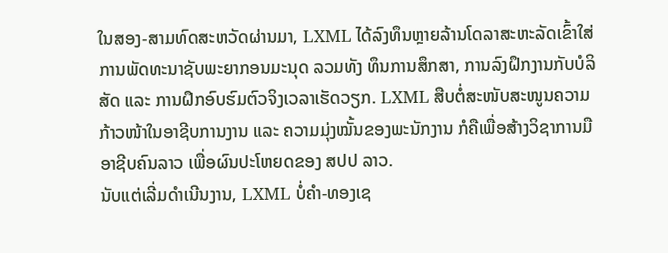ໃນສອງ-ສາມທົດສະຫວັດຜ່ານມາ, LXML ໄດ້ລົງທຶນຫຼາຍລ້ານໂດລາສະຫະລັດເຂົ້າໃສ່ການພັດທະນາຊັບພະຍາກອນມະນຸດ ລວມທັງ ທຶນການສຶກສາ, ການລົງຝຶກງານກັບບໍລິສັດ ແລະ ການຝຶກອົບຮົມຕົວຈິງເວລາເຮັດວຽກ. LXML ສືບຕໍ່ສະໜັບສະໜູນຄວາມກ້າວໜ້າໃນອາຊີບການງານ ແລະ ຄວາມມຸ່ງໝັ້ນຂອງພະນັກງານ ກໍຄືເພື່ອສ້າງວິຊາການມືອາຊີບຄົນລາວ ເພື່ອຜົນປະໂຫຍດຂອງ ສປປ ລາວ.
ນັບແຕ່ເລີ່ມດຳເນີນງານ, LXML ບໍ່ຄຳ-ທອງເຊ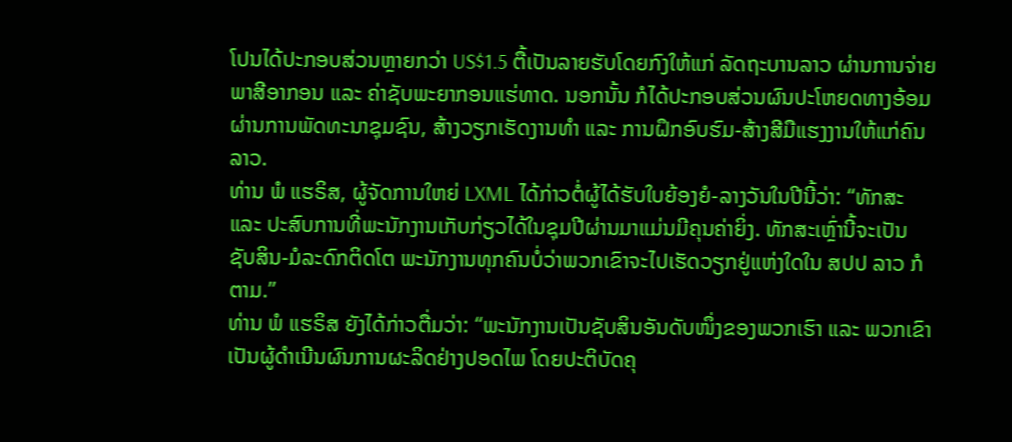ໂປນໄດ້ປະກອບສ່ວນຫຼາຍກວ່າ US$1.5 ຕື້ເປັນລາຍຮັບໂດຍກົງໃຫ້ແກ່ ລັດຖະບານລາວ ຜ່ານການຈ່າຍພາສີອາກອນ ແລະ ຄ່າຊັບພະຍາກອນແຮ່ທາດ. ນອກນັ້ນ ກໍໄດ້ປະກອບສ່ວນຜົນປະໂຫຍດທາງອ້ອມ ຜ່ານການພັດທະນາຊຸມຊົນ, ສ້າງວຽກເຮັດງານທຳ ແລະ ການຝຶກອົບຮົມ-ສ້າງສີມືແຮງງານໃຫ້ແກ່ຄົນລາວ.
ທ່ານ ພໍ ແຮຣິສ, ຜູ້ຈັດການໃຫຍ່ LXML ໄດ້ກ່າວຕໍ່ຜູ້ໄດ້ຮັບໃບຍ້ອງຍໍ-ລາງວັນໃນປີນີ້ວ່າ: “ທັກສະ ແລະ ປະສົບການທີ່ພະນັກງານເກັບກ່ຽວໄດ້ໃນຊຸມປີຜ່ານມາແມ່ນມີຄຸນຄ່າຍິ່ງ. ທັກສະເຫຼົ່ານີ້ຈະເປັນ ຊັບສິນ-ມໍລະດົກຕິດໂຕ ພະນັກງານທຸກຄົນບໍ່ວ່າພວກເຂົາຈະໄປເຮັດວຽກຢູ່ແຫ່ງໃດໃນ ສປປ ລາວ ກໍຕາມ.”
ທ່ານ ພໍ ແຮຣິສ ຍັງໄດ້ກ່າວຕື່ມວ່າ: “ພະນັກງານເປັນຊັບສິນອັນດັບໜຶ່ງຂອງພວກເຮົາ ແລະ ພວກເຂົາເປັນຜູ້ດຳເນີນຜົນການຜະລິດຢ່າງປອດໄພ ໂດຍປະຕິບັດຄຸ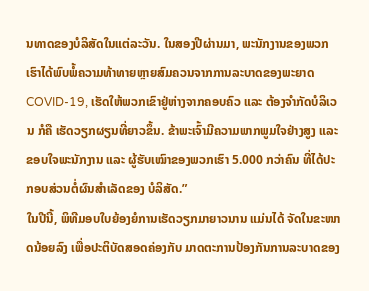ນທາດຂອງບໍລິສັດໃນແຕ່ລະວັນ. ໃນສອງປີຜ່ານມາ, ພະນັກງານຂອງພວກເຮົາໄດ້ພົບພໍ້ຄວາມທ້າທາຍຫຼາຍສົມຄວນຈາກການລະບາດຂອງພະຍາດ COVID-19, ເຮັດໃຫ້ພວກເຂົາຢູ່ຫ່າງຈາກຄອບຄົວ ແລະ ຕ້ອງຈຳກັດບໍລິເວນ ກໍຄື ເຮັດວຽກຜຽນທີ່ຍາວຂຶ້ນ. ຂ້າພະເຈົ້າມີຄວາມພາກພູມໃຈຢ່າງສູງ ແລະ ຂອບໃຈພະນັກງານ ແລະ ຜູ້ຮັບເໝົາຂອງພວກເຮົາ 5.000 ກວ່າຄົນ ທີ່ໄດ້ປະກອບສ່ວນຕໍ່ຜົນສຳເລັດຂອງ ບໍລິສັດ.”
ໃນປີນີ້, ພິທີມອບໃບຍ້ອງຍໍການເຮັດວຽກມາຍາວນານ ແມ່ນໄດ້ ຈັດໃນຂະໜາດນ້ອຍລົງ ເພື່ອປະຕິບັດສອດຄ່ອງກັບ ມາດຕະການປ້ອງກັນການລະບາດຂອງ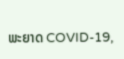ພະຍາດ COVID-19,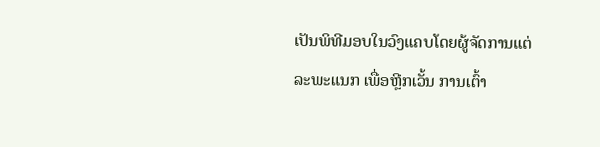ເປັນພິທີມອບໃນວົງແຄບໂດຍຜູ້ຈັດການແຕ່ລະພະແນກ ເພື່ອຫຼີກເວັ້ນ ການເຕົ້າ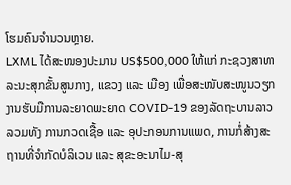ໂຮມຄົນຈຳນວນຫຼາຍ.
LXML ໄດ້ສະໜອງປະມານ US$500,000 ໃຫ້ແກ່ ກະຊວງສາທາລະນະສຸກຂັ້ນສູນກາງ, ແຂວງ ແລະ ເມືອງ ເພື່ອສະໜັບສະໜູນວຽກງານຮັບມືການລະຍາດພະຍາດ COVID-19 ຂອງລັດຖະບານລາວ ລວມທັງ ການກວດເຊື້ອ ແລະ ອຸປະກອນການແພດ, ການກໍ່ສ້າງສະຖານທີ່ຈຳກັດບໍລິເວນ ແລະ ສຸຂະອະນາໄມ-ສຸ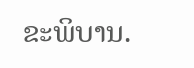ຂະພິບານ.